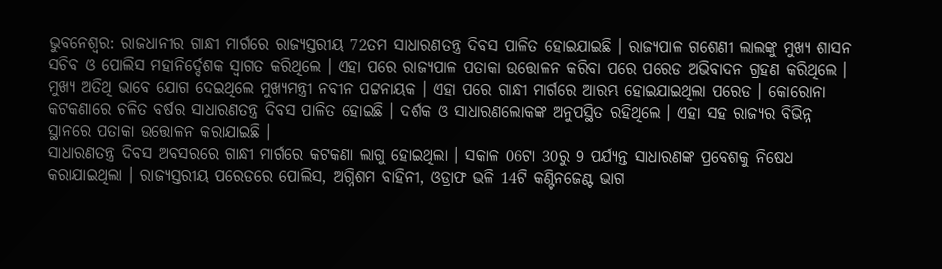ଭୁବନେଶ୍ବର: ରାଜଧାନୀର ଗାନ୍ଧୀ ମାର୍ଗରେ ରାଜ୍ୟସ୍ତରୀୟ 72ତମ ସାଧାରଣତନ୍ତ୍ର ଦିବସ ପାଳିତ ହୋଇଯାଇଛି । ରାଜ୍ୟପାଳ ଗଶେଣୀ ଲାଲଙ୍କୁ ମୁଖ୍ଯ ଶାସନ ସଚିବ ଓ ପୋଲିସ ମହାନିର୍ଦ୍ଦେଶକ ସ୍ବାଗତ କରିଥିଲେ । ଏହା ପରେ ରାଜ୍ୟପାଳ ପତାକା ଉତ୍ତୋଳନ କରିବା ପରେ ପରେଡ ଅଭିବାଦନ ଗ୍ରହଣ କରିଥିଲେ । ମୁଖ୍ୟ ଅତିଥି ଭାବେ ଯୋଗ ଦେଇଥିଲେ ମୁଖ୍ୟମନ୍ତ୍ରୀ ନବୀନ ପଟ୍ଟନାୟକ । ଏହା ପରେ ଗାନ୍ଧୀ ମାର୍ଗରେ ଆରମ୍ଭ ହୋଇଯାଇଥିଲା ପରେଡ । କୋରୋନା କଟକଣାରେ ଚଳିତ ବର୍ଷର ସାଧାରଣତନ୍ତ୍ର ଦିବସ ପାଳିତ ହୋଇଛି । ଦର୍ଶକ ଓ ସାଧାରଣଲୋକଙ୍କ ଅନୁପସ୍ଥିତ ରହିଥିଲେ । ଏହା ସହ ରାଜ୍ୟର ବିଭିନ୍ନ ସ୍ଥାନରେ ପତାକା ଉତ୍ତୋଳନ କରାଯାଇଛି ।
ସାଧାରଣତନ୍ତ୍ର ଦିବସ ଅବସରରେ ଗାନ୍ଧୀ ମାର୍ଗରେ କଟକଣା ଲାଗୁ ହୋଇଥିଲା । ସକାଳ 06ଟା 30ରୁ 9 ପର୍ଯ୍ୟନ୍ତ ସାଧାରଣଙ୍କ ପ୍ରବେଶକୁ ନିଷେଧ କରାଯାଇଥିଲା । ରାଜ୍ୟସ୍ତରୀୟ ପରେଡରେ ପୋଲିସ, ଅଗ୍ନିଶମ ବାହିନୀ, ଓଡ୍ରାଫ ଭଳି 14ଟି କଣ୍ଟିନଜେଣ୍ଟ ଭାଗ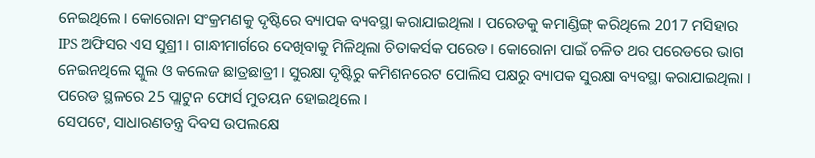ନେଇଥିଲେ । କୋରୋନା ସଂକ୍ରମଣକୁ ଦୃଷ୍ଟିରେ ବ୍ୟାପକ ବ୍ୟବସ୍ଥା କରାଯାଇଥିଲା । ପରେଡକୁ କମାଣ୍ଡିଙ୍ଗ୍ କରିଥିଲେ 2017 ମସିହାର IPS ଅଫିସର ଏସ ସୁଶ୍ରୀ । ଗାନ୍ଧୀମାର୍ଗରେ ଦେଖିବାକୁ ମିଳିଥିଲା ଚିତାକର୍ସକ ପରେଡ। କୋରୋନା ପାଇଁ ଚଳିତ ଥର ପରେଡରେ ଭାଗ ନେଇନଥିଲେ ସ୍କୁଲ ଓ କଲେଜ ଛାତ୍ରଛାତ୍ରୀ । ସୁରକ୍ଷା ଦୃଷ୍ଟିରୁ କମିଶନରେଟ ପୋଲିସ ପକ୍ଷରୁ ବ୍ୟାପକ ସୁରକ୍ଷା ବ୍ୟବସ୍ଥା କରାଯାଇଥିଲା । ପରେଡ ସ୍ଥଳରେ 25 ପ୍ଲାଟୁନ ଫୋର୍ସ ମୁତୟନ ହୋଇଥିଲେ ।
ସେପଟେ, ସାଧାରଣତନ୍ତ୍ର ଦିବସ ଉପଲକ୍ଷେ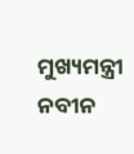ମୁଖ୍ୟମନ୍ତ୍ରୀ ନବୀନ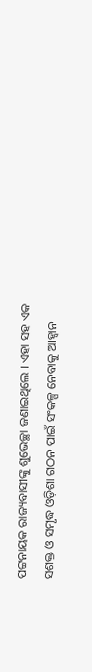ପଟ୍ଟନାୟକ ରାଜ୍ୟବାସୀଙ୍କୁ ଶୁଭେଚ୍ଛା ଜଣାଇଥିଲେ । ଏହା ସହ ଏକ ସଶକ୍ତ ଓ ସମୃଦ୍ଧ ଓଡ଼ିଶା ଗଠନ ପାଇଁ ସଂକଳ୍ପ ନେବାକୁ ଆହ୍ବାନ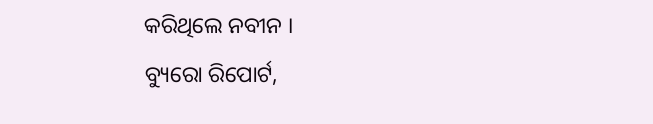କରିଥିଲେ ନବୀନ ।
ବ୍ୟୁରୋ ରିପୋର୍ଟ,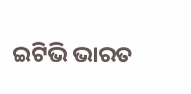ଇଟିଭି ଭାରତ